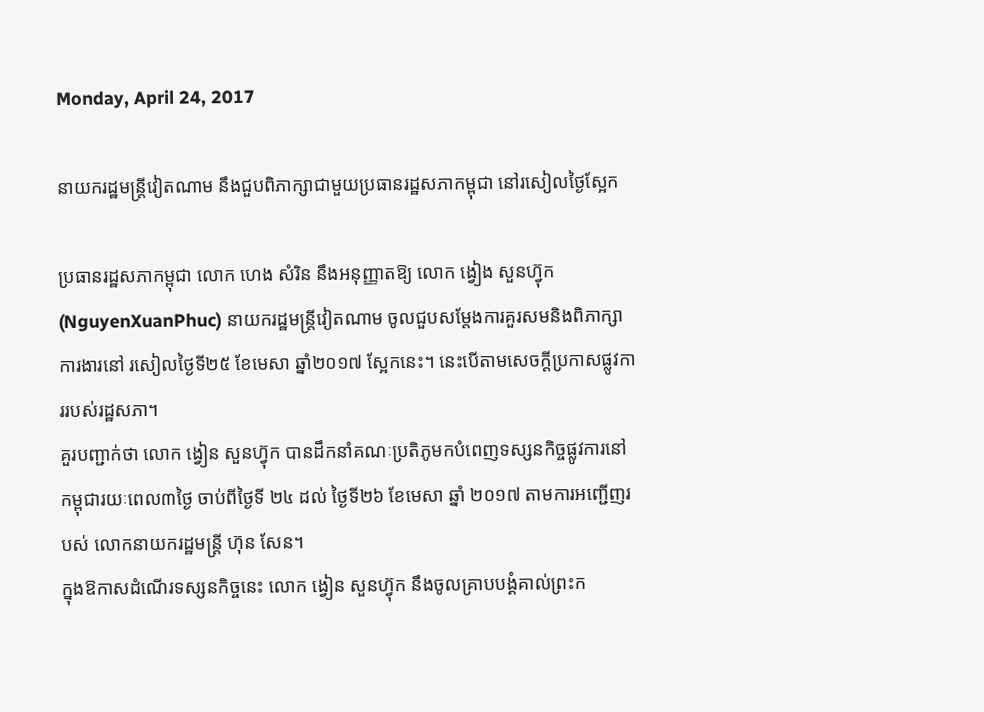Monday, April 24, 2017

នាយករដ្ឋមន្រ្តីវៀតណាម នឹងជួបពិភាក្សាជាមួយប្រធានរដ្ឋសភាកម្ពុជា នៅរសៀលថ្ងៃស្អែក

ប្រធានរដ្ឋសភាកម្ពុជា លោក ហេង សំរិន នឹងអនុញ្ញាតឱ្យ លោក ង្វៀង សួនហ្វ៊ុក (NguyenXuanPhuc) នាយករដ្ឋមន្រ្តីវៀតណាម ចូលជួបសម្តែងការគួរសមនិងពិភាក្សាការងារនៅ រសៀលថ្ងៃទី២៥ ខែមេសា ឆ្នាំ២០១៧ ស្អែកនេះ។ នេះបើតាមសេចក្តីប្រកាសផ្លូវការរបស់រដ្ឋសភា។
គួរបញ្ជាក់ថា លោក ង្វៀន សួនហ្វ៊ុក បានដឹកនាំគណៈប្រតិភូមកបំពេញទស្សនកិច្ចផ្លូវការនៅកម្ពុជារយៈពេល៣ថ្ងៃ ចាប់ពីថ្ងៃទី ២៤ ដល់ ថ្ងៃទី២៦ ខែមេសា ឆ្នាំ ២០១៧ តាមការអញ្ជើញរបស់ លោកនាយករដ្ឋមន្រ្តី ហ៊ុន សែន។
ក្នុងឱកាសដំណើរទស្សនកិច្ចនេះ លោក ង្វៀន សួនហ្វ៊ុក នឹងចូលគ្រាបបង្គំគាល់ព្រះក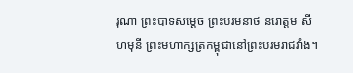រុណា ព្រះបាទសម្តេច ព្រះបរមនាថ នរោត្តម សីហមុនី ព្រះមហាក្សត្រកម្ពុជានៅព្រះបរមរាជវាំង។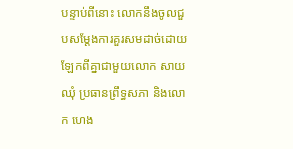បន្ទាប់ពីនោះ លោកនឹងចូលជួបសម្តែងការគួរសមដាច់ដោយឡែកពីគ្នាជាមួយលោក សាយ ឈុំ ប្រធានព្រឹទ្ធសភា និងលោក ហេង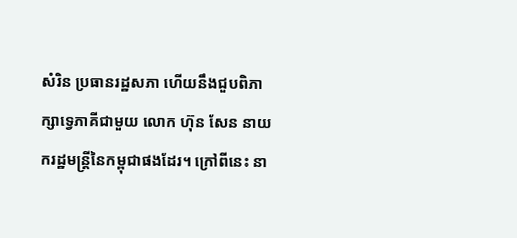សំរិន ប្រធានរដ្ឋសភា ហើយនឹងជួបពិភាក្សាទ្វេភាគីជាមួយ លោក ហ៊ុន សែន នាយករដ្ឋមន្រ្តីនៃកម្ពុជាផងដែរ។ ក្រៅពីនេះ នា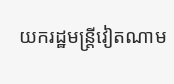យករដ្ឋមន្រ្តីវៀតណាម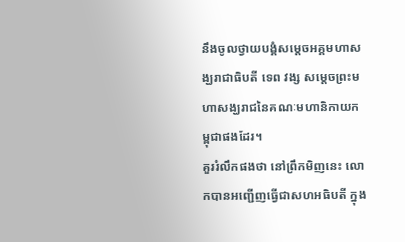នឹងចូលថ្វាយបង្គំសម្តេចអគ្គមហាសង្ឃរាជាធិបតី ទេព វង្ស សម្តេចព្រះមហាសង្ឃរាជនៃគណៈមហានិកាយកម្ពុជាផងដែរ។
គួររំលឹកផងថា នៅព្រឹកមិញនេះ លោកបានអញ្ជើញធ្វើជាសហអធិបតី ក្នុង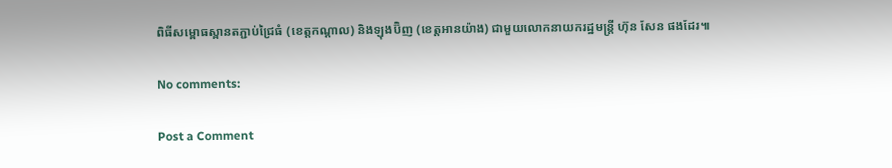ពិធីសម្ពោធស្ពានតភ្ជាប់ជ្រៃធំ (ខេត្តកណ្ដាល) និងឡុងប៊ិញ (ខេត្តអានយ៉ាង) ជាមួយលោកនាយករដ្ឋមន្រ្តី ហ៊ុន សែន ផងដែរ៕

No comments:

Post a Comment